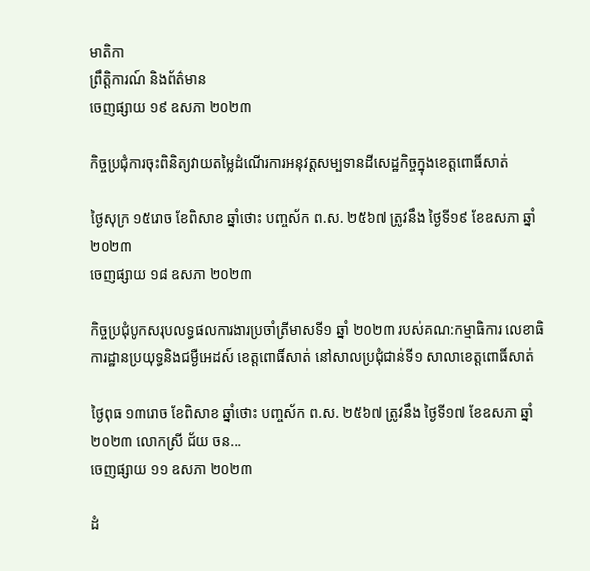មាតិកា
ព្រឹត្តិការណ៍ និងព័ត៌មាន
ចេញផ្សាយ ១៩ ឧសភា ២០២៣

កិច្ចប្រជុំការចុះពិនិត្យវាយតម្លៃដំណើរការអនុវត្តសម្បទានដីសេដ្ឋកិច្ចក្នុងខេត្តពោធិ៍សាត់

ថ្ងៃសុក្រ ១៥រោច ខែពិសាខ ឆ្នាំថោះ បញ្ចស័ក ព.ស. ២៥៦៧ ត្រូវនឹង ថ្ងៃទី១៩ ខែឧសភា ឆ្នាំ២០២៣
ចេញផ្សាយ ១៨ ឧសភា ២០២៣

កិច្ចប្រជុំបូកសរុបលទ្ធផលការងារប្រចាំត្រីមាសទី១ ឆ្នាំ ២០២៣ របស់គណ:កម្មាធិការ លេខាធិការដ្ឋានប្រយុទ្ធនិងជម្ងឺអេដស៍ ខេត្តពោធិ៍សាត់ នៅសាលប្រជុំជាន់ទី១ សាលាខេត្តពោធិ៍សាត់

ថ្ងៃពុធ ១៣រោច ខែពិសាខ ឆ្នាំថោះ បញ្ចស័ក ព.ស. ២៥៦៧ ត្រូវនឹង ថ្ងៃទី១៧ ខែឧសភា ឆ្នាំ២០២៣ លោកស្រី ជ័យ ចន...
ចេញផ្សាយ ១១ ឧសភា ២០២៣

ដំ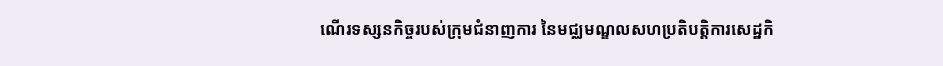ណេីរទស្សនកិច្ចរបស់ក្រុមជំនាញការ នៃមជ្ឈមណ្ឌលសហប្រតិបត្តិការសេដ្ឋកិ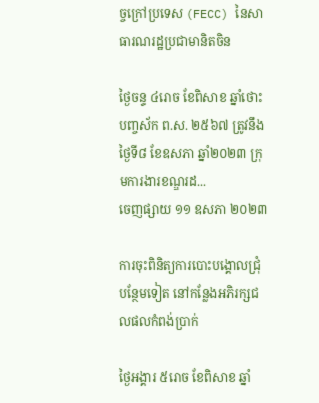ច្ចក្រៅប្រទេស (FECC) នៃសាធារណរដ្ឋប្រជាមានិតចិន

ថ្ងៃចន្ទ ៤រោច ខែពិសាខ ឆ្នាំថោះ បញ្ចស័ក ព.ស. ២៥៦៧ ត្រូវនឹង ថ្ងៃទី៨ ខែឧសភា ឆ្នាំ២០២៣ ក្រុមការងារខណ្ឌរដ...
ចេញផ្សាយ ១១ ឧសភា ២០២៣

ការចុះពិនិត្យការបោះបង្គោលជ្រុំបន្ថែមទៀត នៅកន្លែងអភិរក្សជលផលកំពង់ប្រាក់

ថ្ងៃអង្គារ ៥រោច ខែពិសាខ ឆ្នាំ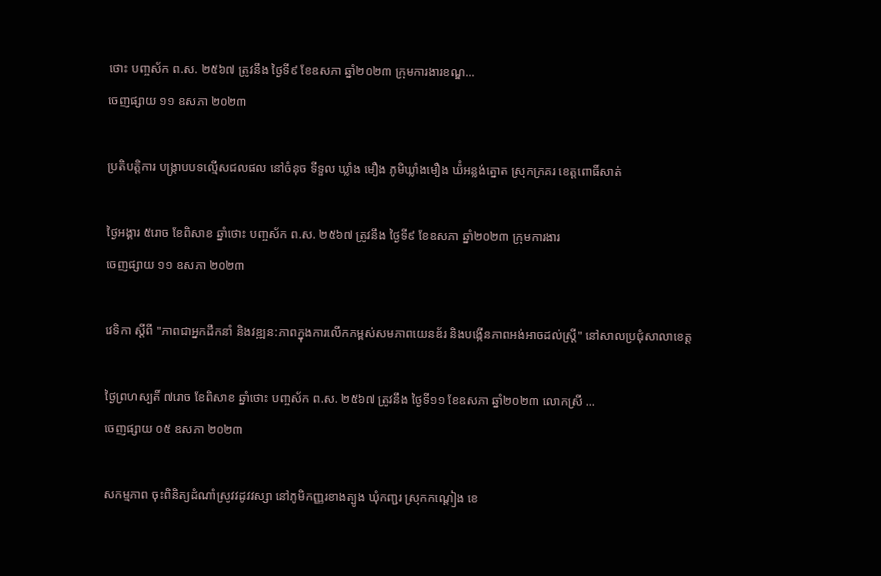ថោះ បញ្ចស័ក ព.ស. ២៥៦៧ ត្រូវនឹង ថ្ងៃទី៩ ខែឧសភា ឆ្នាំ២០២៣ ក្រុមការងារខណ្ឌ...
ចេញផ្សាយ ១១ ឧសភា ២០២៣

ប្រតិបត្ដិការ បង្ក្រាបបទល្មើសជលផល នៅចំនុច ទីទួល ឃ្លាំង មឿង ភូមិឃ្លាំងមឿង ឃ៉ំអន្លង់ត្នោត ស្រុកក្រគរ ខេត្ដពោធិ៍សាត់

ថ្ងៃអង្គារ ៥រោច ខែពិសាខ ឆ្នាំថោះ បញ្ចស័ក ព.ស. ២៥៦៧ ត្រូវនឹង ថ្ងៃទី៩ ខែឧសភា ឆ្នាំ២០២៣ ក្រុមការងារ
ចេញផ្សាយ ១១ ឧសភា ២០២៣

វេទិកា ស្តីពី "ភាពជាអ្នកដឹកនាំ និងវឌ្ឍន:ភាពក្នុងការលើកកម្ពស់សមភាពយេនឌ័រ និងបង្កើនភាពអង់អាចដល់ស្ត្រី" នៅសាលប្រជុំសាលាខេត្ត

ថ្ងៃព្រហស្បតិ៍ ៧រោច ខែពិសាខ ឆ្នាំថោះ បញ្ចស័ក ព.ស. ២៥៦៧ ត្រូវនឹង ថ្ងៃទី១១ ខែឧសភា ឆ្នាំ២០២៣ លោកស្រី ...
ចេញផ្សាយ ០៥ ឧសភា ២០២៣

សកម្មភាព ចុះពិនិត្យដំណាំស្រូវវដូវវស្សា នៅភូមិកញ្ញរខាងត្បូង ឃុំកញ្ជរ ស្រុកកណ្តៀង ខេ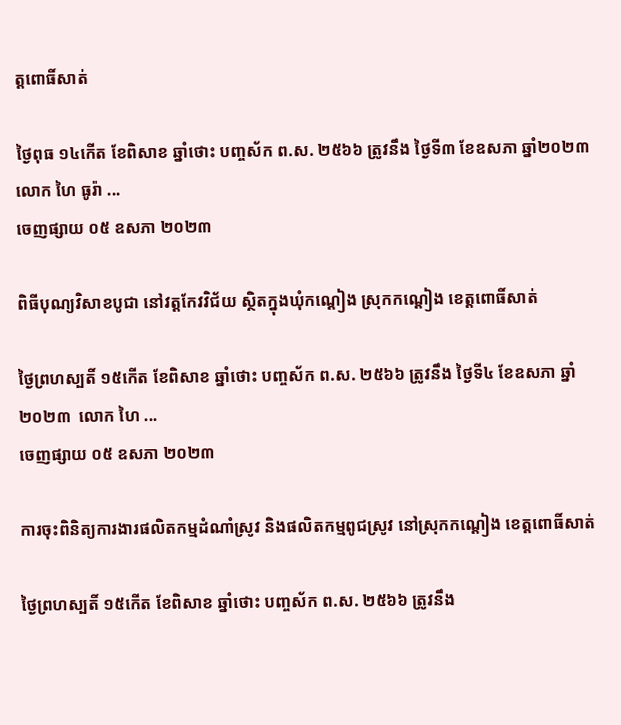ត្តពោធិ៍សាត់

ថ្ងៃពុធ ១៤កើត ខែពិសាខ ឆ្នាំថោះ បញ្ចស័ក ព.ស. ២៥៦៦ ត្រូវនឹង ថ្ងៃទី៣ ខែឧសភា ឆ្នាំ២០២៣ លោក ហៃ ធូរ៉ា ...
ចេញផ្សាយ ០៥ ឧសភា ២០២៣

ពិធីបុណ្យវិសាខបូជា នៅវត្តកែវវិជ័យ ស្ថិតក្នុងឃុំកណ្តៀង ស្រុកកណ្តៀង ខេត្តពោធិ៍សាត់

ថ្ងៃព្រហស្បតិ៍ ១៥កើត ខែពិសាខ ឆ្នាំថោះ បញ្ចស័ក ព.ស. ២៥៦៦ ត្រូវនឹង ថ្ងៃទី៤ ខែឧសភា ឆ្នាំ២០២៣  លោក ហៃ ...
ចេញផ្សាយ ០៥ ឧសភា ២០២៣

ការចុះពិនិត្យការងារផលិតកម្មដំណាំស្រូវ និងផលិតកម្មពូជស្រូវ នៅស្រុកកណ្ដៀង ខេត្តពោធិ៍សាត់

ថ្ងៃព្រហស្បតិ៍ ១៥កើត ខែពិសាខ ឆ្នាំថោះ បញ្ចស័ក ព.ស. ២៥៦៦ ត្រូវនឹង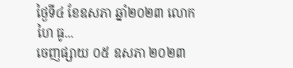ថ្ងៃទី៤ ខែឧសភា ឆ្នាំ២០២៣ លោក ហៃ ធូ...
ចេញផ្សាយ ០៥ ឧសភា ២០២៣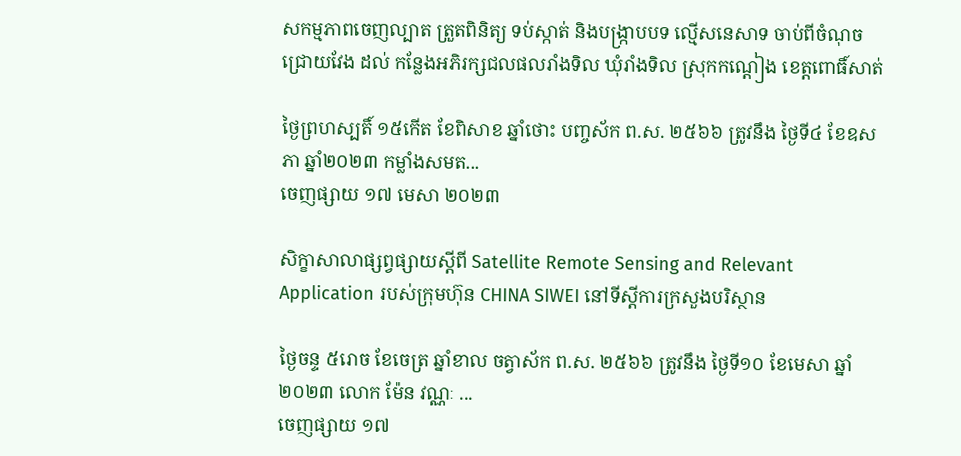សកម្មភាពចេញល្បាត ត្រួតពិនិត្យ ទប់ស្កាត់ និងបង្ក្រាបបទ ល្មើសនេសាទ ចាប់ពីចំណុច ជ្រោយវែង ដល់ កន្លែងអភិរក្សជលផលរាំងទិល ឃុំរាំងទិល ស្រុកកណ្ដៀង ខេត្តពោធិ៍សាត់

ថ្ងៃព្រហស្បតិ៍ ១៥កើត ខែពិសាខ ឆ្នាំថោះ បញ្ចស័ក ព.ស. ២៥៦៦ ត្រូវនឹង ថ្ងៃទី៤ ខែឧសភា ឆ្នាំ២០២៣ កម្លាំងសមត...
ចេញផ្សាយ ១៧ មេសា ២០២៣

សិក្ខាសាលាផ្សព្វផ្សាយស្តីពី Satellite Remote Sensing and Relevant Application របស់ក្រុមហ៊ុន CHINA SIWEI នៅទីស្តីការក្រសួងបរិស្ថាន

ថ្ងៃចន្ទ ៥រោច ខែចេត្រ ឆ្នាំខាល ចត្វាស័ក ព.ស. ២៥៦៦ ត្រូវនឹង ថ្ងៃទី១០ ខែមេសា ឆ្នាំ២០២៣ លោក ម៉ែន វណ្ណៈ ...
ចេញផ្សាយ ១៧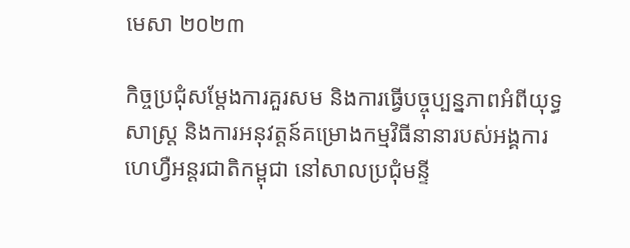មេសា ២០២៣

កិច្ចប្រជុំសម្តែងការគួរសម និងការធ្វើបច្ចុប្បន្នភាពអំពីយុទ្ធសាស្ត្រ និងការអនុវត្តន៍គម្រោងកម្មវិធីនានារបស់អង្គការហេហ្វឺអន្តរជាតិកម្ពុជា នៅសាលប្រជុំមន្ទី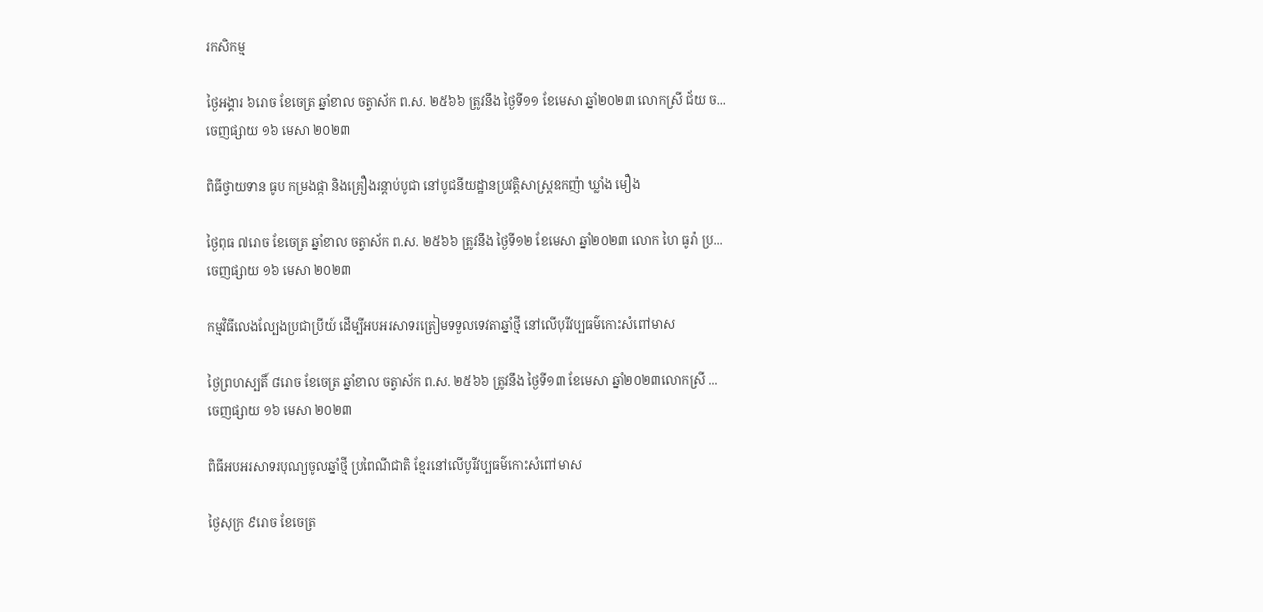រកសិកម្ម

ថ្ងៃអង្គារ ៦រោច ខែចេត្រ ឆ្នាំខាល ចត្វាស័ក ព.ស. ២៥៦៦ ត្រូវនឹង ថ្ងៃទី១១ ខែមេសា ឆ្នាំ២០២៣ លោកស្រី ជ័យ ច...
ចេញផ្សាយ ១៦ មេសា ២០២៣

ពិធីថ្វាយទាន ធូប កម្រងផ្កា និងគ្រឿងរន្តាប់បូជា នៅបូជនីយដ្ឋានប្រវត្តិសាស្ត្រឧកញ៉ា ឃ្លាំង មឿង

ថ្ងៃពុធ ៧រោច ខែចេត្រ ឆ្នាំខាល ចត្វាស័ក ព.ស. ២៥៦៦ ត្រូវនឹង ថ្ងៃទី១២ ខែមេសា ឆ្នាំ២០២៣ លោក ហៃ ធូរ៉ា ប្រ...
ចេញផ្សាយ ១៦ មេសា ២០២៣

កម្មវិធីលេងល្បែងប្រជាប្រីយ៍ ដើម្បីអបអរសាទរត្រៀមទទួលទេវតាឆ្នាំថ្មី នៅលើបុរីវប្បធម៌កោះសំពៅមាស

ថ្ងៃព្រហស្បតិ៍ ៨រោច ខែចេត្រ ឆ្នាំខាល ចត្វាស័ក ព.ស. ២៥៦៦ ត្រូវនឹង ថ្ងៃទី១៣ ខែមេសា ឆ្នាំ២០២៣លោកស្រី ...
ចេញផ្សាយ ១៦ មេសា ២០២៣

ពិធីអបអរសាទរបុណ្យចូលឆ្នាំថ្មី ប្រពៃណីជាតិ ខ្មែរនៅលើបូរីវប្បធម៌កោះសំពៅមាស

ថ្ងៃសុក្រ ៩រោច ខែចេត្រ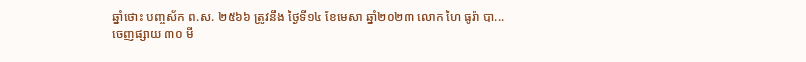ឆ្នាំថោះ បញ្ចស័ក ព.ស. ២៥៦៦ ត្រូវនឹង ថ្ងៃទី១៤ ខែមេសា ឆ្នាំ២០២៣ លោក ហៃ ធូរ៉ា បា...
ចេញផ្សាយ ៣០ មី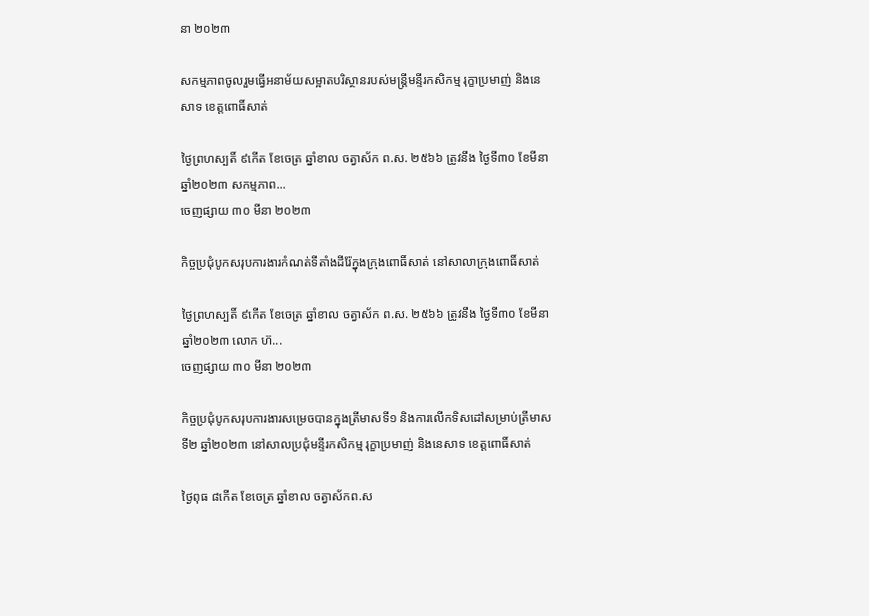នា ២០២៣

សកម្មភាពចូលរួមធ្វេីអនាម័យសម្អាតបរិស្ថានរបស់មន្រ្ដីមន្ទីរកសិកម្ម រុក្ខាប្រមាញ់ និងនេសាទ ខេត្តពោធិ៍សាត់

ថ្ងៃព្រហស្បតិ៍ ៩កើត ខែចេត្រ ឆ្នាំខាល ចត្វាស័ក ព.ស. ២៥៦៦ ត្រូវនឹង ថ្ងៃទី៣០ ខែមីនា ឆ្នាំ២០២៣ សកម្មភាព...
ចេញផ្សាយ ៣០ មីនា ២០២៣

កិច្ចប្រជុំបូកសរុបការងារកំណត់ទីតាំងដីរ៉ែក្នុងក្រុងពោធិ៍សាត់ នៅសាលាក្រុងពោធិ៍សាត់

ថ្ងៃព្រហស្បតិ៍ ៩កើត ខែចេត្រ ឆ្នាំខាល ចត្វាស័ក ព.ស. ២៥៦៦ ត្រូវនឹង ថ្ងៃទី៣០ ខែមីនា ឆ្នាំ២០២៣ លោក ហ៊...
ចេញផ្សាយ ៣០ មីនា ២០២៣

កិច្ចប្រជុំបូកសរុបការងារសម្រេចបានក្នុងត្រីមាសទី១ និងការលើកទិសដៅសម្រាប់ត្រីមាសទី២ ឆ្នាំ២០២៣ នៅសាលប្រជុំមន្ទីរកសិកម្ម រុក្ខាប្រមាញ់ និងនេសាទ ខេត្តពោធិ៍សាត់

ថ្ងៃពុធ ៨កើត ខែចេត្រ ឆ្នាំខាល ចត្វាស័កព.ស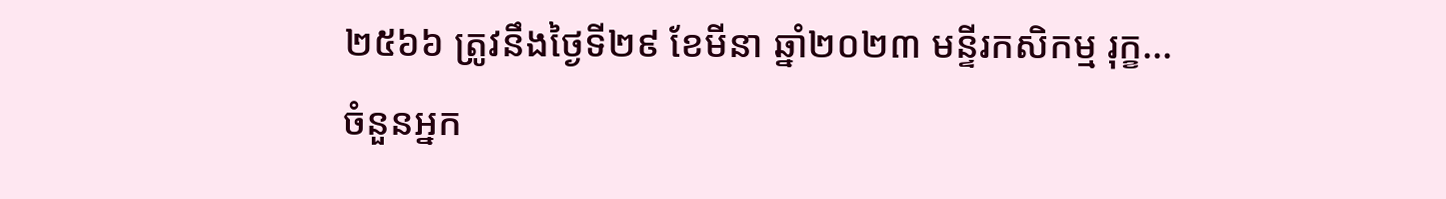២៥៦៦ ត្រូវនឹងថ្ងៃទី២៩ ខែមីនា ឆ្នាំ២០២៣ មន្ទីរកសិកម្ម រុក្ខ...
ចំនួនអ្នក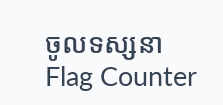ចូលទស្សនា
Flag Counter